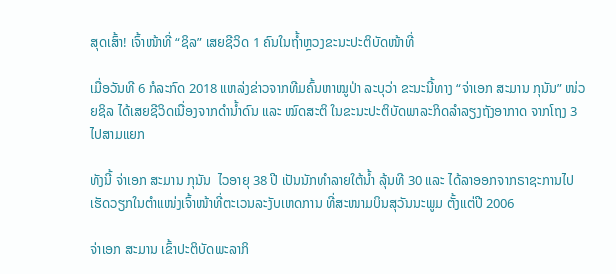ສຸດເສົ້າ! ເຈົ້າໜ້າທີ່ “ຊິລ” ເສຍຊີວິດ 1 ຄົນໃນຖ້ຳຫຼວງຂະນະປະຕິບັດໜ້າທີ່

ເມື່ອວັນທີ 6 ກໍລະກົດ 2018 ແຫລ່ງຂ່າວຈາກທີມຄົ້ນຫາໝູປ່າ ລະບຸວ່າ ຂະນະນີ້ທາງ “ຈ່າເອກ ສະມານ ກຸນັນ” ໜ່ວຍຊິລ ໄດ້ເສຍຊີວິດເນື່ອງຈາກດຳນ້ຳດົນ ແລະ ໝົດສະຕິ ໃນຂະນະປະຕິບັດພາລະກິດລຳລຽງຖັງອາກາດ ຈາກໂຖງ 3 ໄປສາມແຍກ

ທັງນີ້ ຈ່າເອກ ສະມານ ກຸນັນ  ໄວອາຍຸ 38 ປີ ເປັນນັກທຳລາຍໃຕ້ນ້ຳ ລຸ້ນທີ 30 ແລະ ໄດ້ລາອອກຈາກຣາຊະການໄປເຮັດວຽກໃນຕຳແໜ່ງເຈົ້າໜ້າທີ່ຕະເວນລະງັບເຫດການ ທີ່ສະໜາມບິນສຸວັນນະພູມ ຕັ້ງແຕ່ປີ 2006

ຈ່າເອກ ສະມານ ເຂົ້າປະຕິບັດພະລາກິ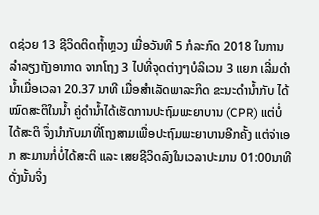ດຊ່ວຍ 13 ຊີວິດຕິດຖ້ຳຫຼວງ ເມື່ອວັນທີ 5 ກໍລະກົດ 2018 ໃນການລຳລຽງຖັງອາກາດ ຈາກໂຖງ 3 ໄປທີ່ຈຸດຕ່າງໆບໍລິເວນ 3 ແຍກ ເລີ່ມດຳນ້ຳເມື່ອເວລາ 20.37 ນາທີ ເມື່ອສຳເລັດພາລະກິດ ຂະນະດຳນ້ຳກັບ ໄດ້ໝົດສະຕິໃນນ້ຳ ຄູ່ດຳນ້ຳໄດ້ເຮັດການປະຖົມພະຍາບານ (CPR) ແຕ່ບໍ່ໄດ້ສະຕິ ຈຶ່ງນຳກັບມາທີ່ໂຖງສາມເພື່ອປະຖົມພະຍາບານອີກຄັ້ງ ແຕ່ຈ່າເອກ ສະມານກໍ່ບໍ່ໄດ້ສະຕິ ແລະ ເສຍຊີວິດລົງໃນເວລາປະມານ 01:00ນາທີ ດັ່ງນັ້ນຈິ່ງ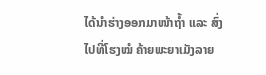ໄດ້ນຳຮ່າງອອກມາໜ້າຖ້ຳ ແລະ ສົ່ງໄປທີ່ໂຮງໝໍ ຄ້າຍພະຍາເມັງລາຍ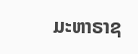ມະຫາຣາຊ